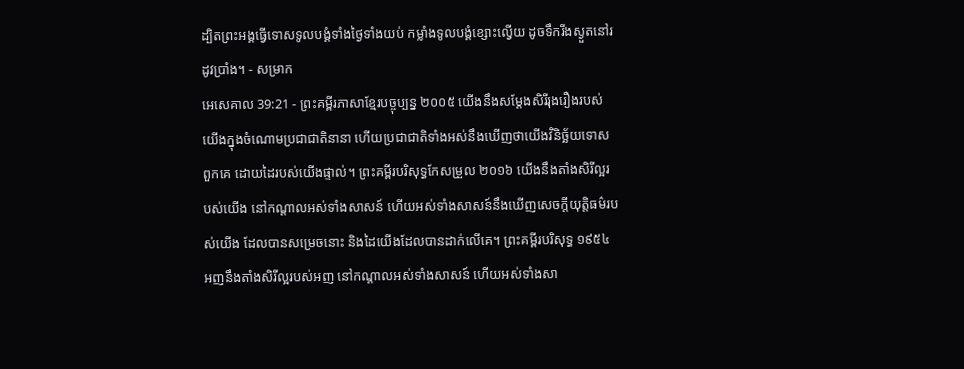ដ្បិតព្រះអង្គធ្វើទោសទូលបង្គំទាំងថ្ងៃទាំងយប់ កម្លាំងទូលបង្គំខ្សោះល្វើយ ដូចទឹករីងស្ងួតនៅរដូវប្រាំង។ - សម្រាក
អេសេគាល 39:21 - ព្រះគម្ពីរភាសាខ្មែរបច្ចុប្បន្ន ២០០៥ យើងនឹងសម្តែងសិរីរុងរឿងរបស់យើងក្នុងចំណោមប្រជាជាតិនានា ហើយប្រជាជាតិទាំងអស់នឹងឃើញថាយើងវិនិច្ឆ័យទោសពួកគេ ដោយដៃរបស់យើងផ្ទាល់។ ព្រះគម្ពីរបរិសុទ្ធកែសម្រួល ២០១៦ យើងនឹងតាំងសិរីល្អរបស់យើង នៅកណ្ដាលអស់ទាំងសាសន៍ ហើយអស់ទាំងសាសន៍នឹងឃើញសេចក្ដីយុត្តិធម៌របស់យើង ដែលបានសម្រេចនោះ និងដៃយើងដែលបានដាក់លើគេ។ ព្រះគម្ពីរបរិសុទ្ធ ១៩៥៤ អញនឹងតាំងសិរីល្អរបស់អញ នៅកណ្តាលអស់ទាំងសាសន៍ ហើយអស់ទាំងសា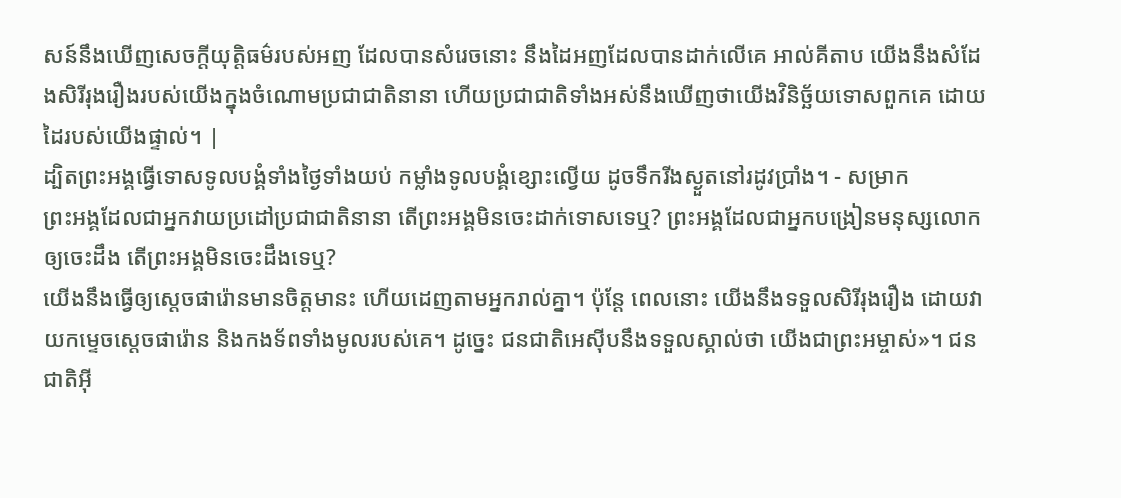សន៍នឹងឃើញសេចក្ដីយុត្តិធម៌របស់អញ ដែលបានសំរេចនោះ នឹងដៃអញដែលបានដាក់លើគេ អាល់គីតាប យើងនឹងសំដែងសិរីរុងរឿងរបស់យើងក្នុងចំណោមប្រជាជាតិនានា ហើយប្រជាជាតិទាំងអស់នឹងឃើញថាយើងវិនិច្ឆ័យទោសពួកគេ ដោយដៃរបស់យើងផ្ទាល់។ |
ដ្បិតព្រះអង្គធ្វើទោសទូលបង្គំទាំងថ្ងៃទាំងយប់ កម្លាំងទូលបង្គំខ្សោះល្វើយ ដូចទឹករីងស្ងួតនៅរដូវប្រាំង។ - សម្រាក
ព្រះអង្គដែលជាអ្នកវាយប្រដៅប្រជាជាតិនានា តើព្រះអង្គមិនចេះដាក់ទោសទេឬ? ព្រះអង្គដែលជាអ្នកបង្រៀនមនុស្សលោក ឲ្យចេះដឹង តើព្រះអង្គមិនចេះដឹងទេឬ?
យើងនឹងធ្វើឲ្យស្ដេចផារ៉ោនមានចិត្តមានះ ហើយដេញតាមអ្នករាល់គ្នា។ ប៉ុន្តែ ពេលនោះ យើងនឹងទទួលសិរីរុងរឿង ដោយវាយកម្ទេចស្ដេចផារ៉ោន និងកងទ័ពទាំងមូលរបស់គេ។ ដូច្នេះ ជនជាតិអេស៊ីបនឹងទទួលស្គាល់ថា យើងជាព្រះអម្ចាស់»។ ជនជាតិអ៊ី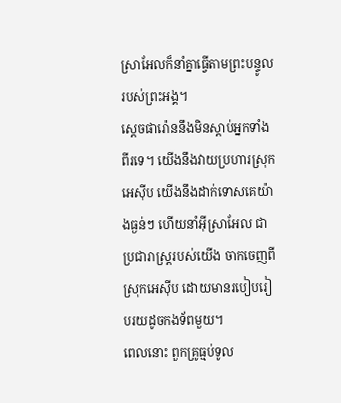ស្រាអែលក៏នាំគ្នាធ្វើតាមព្រះបន្ទូលរបស់ព្រះអង្គ។
ស្ដេចផារ៉ោននឹងមិនស្ដាប់អ្នកទាំងពីរទេ។ យើងនឹងវាយប្រហារស្រុកអេស៊ីប យើងនឹងដាក់ទោសគេយ៉ាងធ្ងន់ៗ ហើយនាំអ៊ីស្រាអែល ជាប្រជារាស្ត្ររបស់យើង ចាកចេញពីស្រុកអេស៊ីប ដោយមានរបៀបរៀបរយដូចកងទ័ពមួយ។
ពេលនោះ ពួកគ្រូធ្មប់ទូល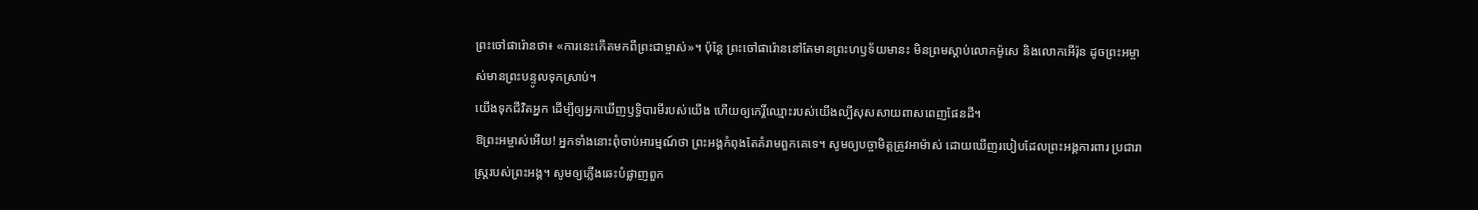ព្រះចៅផារ៉ោនថា៖ «ការនេះកើតមកពីព្រះជាម្ចាស់»។ ប៉ុន្តែ ព្រះចៅផារ៉ោននៅតែមានព្រះហឫទ័យមានះ មិនព្រមស្ដាប់លោកម៉ូសេ និងលោកអើរ៉ុន ដូចព្រះអម្ចាស់មានព្រះបន្ទូលទុកស្រាប់។
យើងទុកជីវិតអ្នក ដើម្បីឲ្យអ្នកឃើញឫទ្ធិបារមីរបស់យើង ហើយឲ្យកេរ្តិ៍ឈ្មោះរបស់យើងល្បីសុសសាយពាសពេញផែនដី។
ឱព្រះអម្ចាស់អើយ! អ្នកទាំងនោះពុំចាប់អារម្មណ៍ថា ព្រះអង្គកំពុងតែគំរាមពួកគេទេ។ សូមឲ្យបច្ចាមិត្តត្រូវអាម៉ាស់ ដោយឃើញរបៀបដែលព្រះអង្គការពារ ប្រជារាស្ដ្ររបស់ព្រះអង្គ។ សូមឲ្យភ្លើងឆេះបំផ្លាញពួក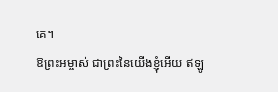គេ។
ឱព្រះអម្ចាស់ ជាព្រះនៃយើងខ្ញុំអើយ ឥឡូ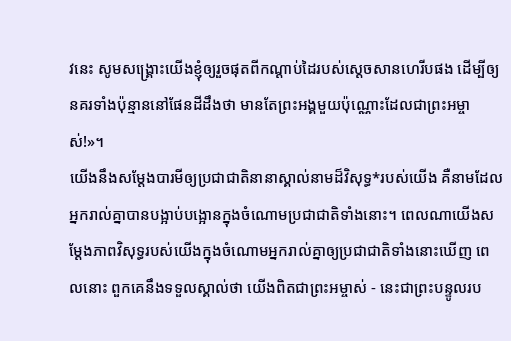វនេះ សូមសង្គ្រោះយើងខ្ញុំឲ្យរួចផុតពីកណ្ដាប់ដៃរបស់ស្ដេចសានហេរីបផង ដើម្បីឲ្យនគរទាំងប៉ុន្មាននៅផែនដីដឹងថា មានតែព្រះអង្គមួយប៉ុណ្ណោះដែលជាព្រះអម្ចាស់!»។
យើងនឹងសម្តែងបារមីឲ្យប្រជាជាតិនានាស្គាល់នាមដ៏វិសុទ្ធ*របស់យើង គឺនាមដែលអ្នករាល់គ្នាបានបង្អាប់បង្អោនក្នុងចំណោមប្រជាជាតិទាំងនោះ។ ពេលណាយើងសម្តែងភាពវិសុទ្ធរបស់យើងក្នុងចំណោមអ្នករាល់គ្នាឲ្យប្រជាជាតិទាំងនោះឃើញ ពេលនោះ ពួកគេនឹងទទួលស្គាល់ថា យើងពិតជាព្រះអម្ចាស់ - នេះជាព្រះបន្ទូលរប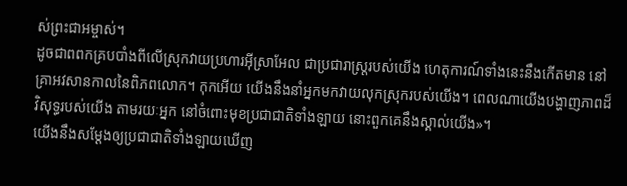ស់ព្រះជាអម្ចាស់។
ដូចជាពពកគ្របបាំងពីលើស្រុកវាយប្រហារអ៊ីស្រាអែល ជាប្រជារាស្ត្ររបស់យើង ហេតុការណ៍ទាំងនេះនឹងកើតមាន នៅគ្រាអវសានកាលនៃពិភពលោក។ កុកអើយ យើងនឹងនាំអ្នកមកវាយលុកស្រុករបស់យើង។ ពេលណាយើងបង្ហាញភាពដ៏វិសុទ្ធរបស់យើង តាមរយៈអ្នក នៅចំពោះមុខប្រជាជាតិទាំងឡាយ នោះពួកគេនឹងស្គាល់យើង»។
យើងនឹងសម្តែងឲ្យប្រជាជាតិទាំងឡាយឃើញ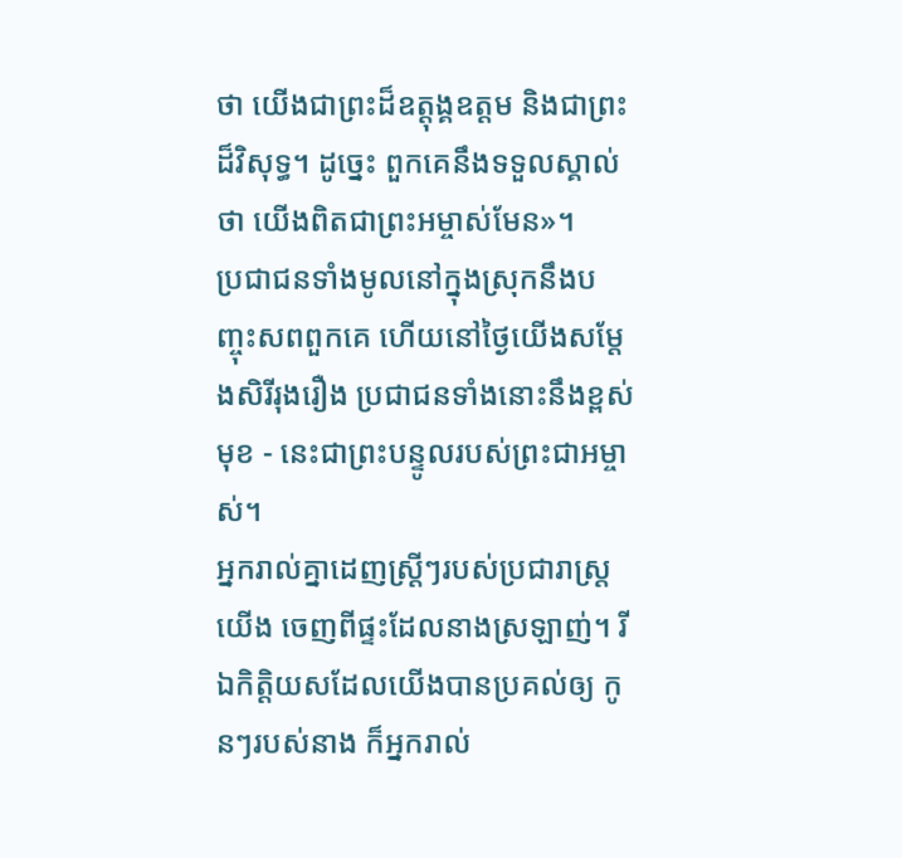ថា យើងជាព្រះដ៏ឧត្ដុង្គឧត្ដម និងជាព្រះដ៏វិសុទ្ធ។ ដូច្នេះ ពួកគេនឹងទទួលស្គាល់ថា យើងពិតជាព្រះអម្ចាស់មែន»។
ប្រជាជនទាំងមូលនៅក្នុងស្រុកនឹងបញ្ចុះសពពួកគេ ហើយនៅថ្ងៃយើងសម្តែងសិរីរុងរឿង ប្រជាជនទាំងនោះនឹងខ្ពស់មុខ - នេះជាព្រះបន្ទូលរបស់ព្រះជាអម្ចាស់។
អ្នករាល់គ្នាដេញស្ត្រីៗរបស់ប្រជារាស្ត្រយើង ចេញពីផ្ទះដែលនាងស្រឡាញ់។ រីឯកិត្តិយសដែលយើងបានប្រគល់ឲ្យ កូនៗរបស់នាង ក៏អ្នករាល់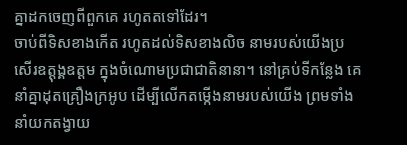គ្នាដកចេញពីពួកគេ រហូតតទៅដែរ។
ចាប់ពីទិសខាងកើត រហូតដល់ទិសខាងលិច នាមរបស់យើងប្រសើរឧត្ដុង្គឧត្ដម ក្នុងចំណោមប្រជាជាតិនានា។ នៅគ្រប់ទីកន្លែង គេនាំគ្នាដុតគ្រឿងក្រអូប ដើម្បីលើកតម្កើងនាមរបស់យើង ព្រមទាំងនាំយកតង្វាយ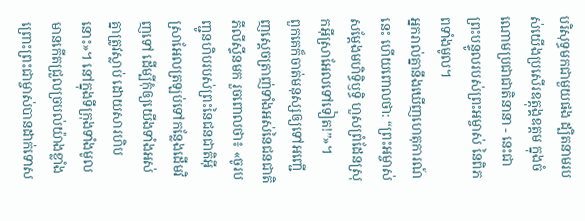បរិសុទ្ធមកជាមួយផង ដ្បិតនាមរបស់យើងប្រសើរឧត្ដុង្គឧត្ដម ក្នុងចំណោមប្រជាជាតិនានា - នេះជាព្រះបន្ទូលរបស់ព្រះអម្ចាស់ នៃពិភពទាំងមូល។
អ្នករាល់គ្នានឹងឃើញហេតុការណ៍នេះ ហើយពោលថា: “ព្រះអម្ចាស់សម្តែងមហិទ្ធិឫទ្ធិ ហួសព្រំដែនស្រុកអ៊ីស្រាអែលទៅទៀត!”»។
ពួកគេក៏ចាត់មនុស្សឲ្យទៅអញ្ជើញស្ដេចត្រាញ់ទាំងអស់នៃជនជាតិភីលីស្ទីនមក រួចពោលថា៖ «ចូរបញ្ជូនហិបរបស់ព្រះនៃជនជាតិអ៊ីស្រាអែលត្រឡប់ទៅកន្លែងដើមវិញទៅ ដើម្បីកុំឲ្យយើងទាំងអស់គ្នាត្រូវស្លាប់ ដោយសារហិបនោះ»។ នៅក្នុងទីក្រុងទាំងមូល មានកើតជ្រួលច្របល់យ៉ាងខ្លាំង ព្រោះព្រះជាម្ចាស់បានដាក់ទោស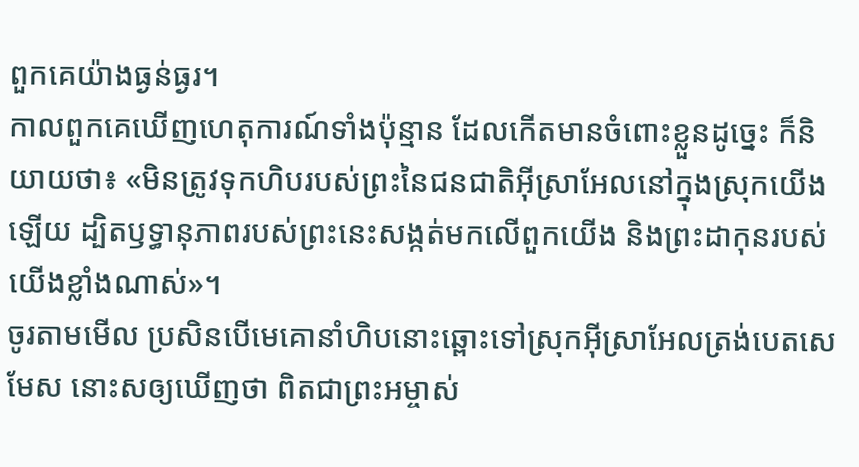ពួកគេយ៉ាងធ្ងន់ធ្ងរ។
កាលពួកគេឃើញហេតុការណ៍ទាំងប៉ុន្មាន ដែលកើតមានចំពោះខ្លួនដូច្នេះ ក៏និយាយថា៖ «មិនត្រូវទុកហិបរបស់ព្រះនៃជនជាតិអ៊ីស្រាអែលនៅក្នុងស្រុកយើងឡើយ ដ្បិតឫទ្ធានុភាពរបស់ព្រះនេះសង្កត់មកលើពួកយើង និងព្រះដាកុនរបស់យើងខ្លាំងណាស់»។
ចូរតាមមើល ប្រសិនបើមេគោនាំហិបនោះឆ្ពោះទៅស្រុកអ៊ីស្រាអែលត្រង់បេតសេមែស នោះសឲ្យឃើញថា ពិតជាព្រះអម្ចាស់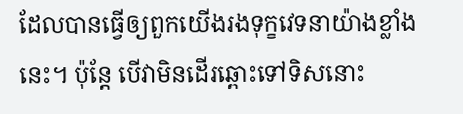ដែលបានធ្វើឲ្យពួកយើងរងទុក្ខវេទនាយ៉ាងខ្លាំងនេះ។ ប៉ុន្តែ បើវាមិនដើរឆ្ពោះទៅទិសនោះ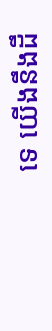ទេ យើងនឹងដឹ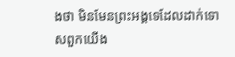ងថា មិនមែនព្រះអង្គទេដែលដាក់ទោសពួកយើង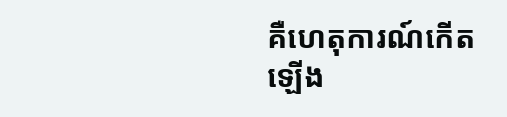គឺហេតុការណ៍កើតឡើង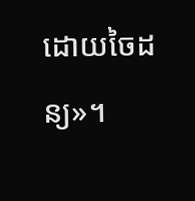ដោយចៃដន្យ»។